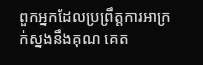ពួកអ្នកដែលប្រព្រឹត្តការអាក្រក់ស្នងនឹងគុណ គេត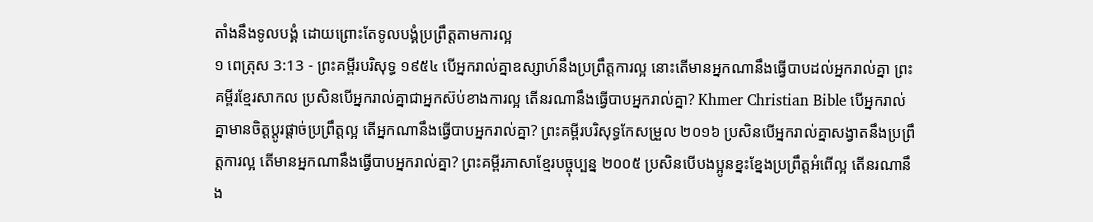តាំងនឹងទូលបង្គំ ដោយព្រោះតែទូលបង្គំប្រព្រឹត្តតាមការល្អ
១ ពេត្រុស 3:13 - ព្រះគម្ពីរបរិសុទ្ធ ១៩៥៤ បើអ្នករាល់គ្នាឧស្សាហ៍នឹងប្រព្រឹត្តការល្អ នោះតើមានអ្នកណានឹងធ្វើបាបដល់អ្នករាល់គ្នា ព្រះគម្ពីរខ្មែរសាកល ប្រសិនបើអ្នករាល់គ្នាជាអ្នកស៊ប់ខាងការល្អ តើនរណានឹងធ្វើបាបអ្នករាល់គ្នា? Khmer Christian Bible បើអ្នករាល់គ្នាមានចិត្ដប្ដូរផ្ដាច់ប្រព្រឹត្ដល្អ តើអ្នកណានឹងធ្វើបាបអ្នករាល់គ្នា? ព្រះគម្ពីរបរិសុទ្ធកែសម្រួល ២០១៦ ប្រសិនបើអ្នករាល់គ្នាសង្វាតនឹងប្រព្រឹត្តការល្អ តើមានអ្នកណានឹងធ្វើបាបអ្នករាល់គ្នា? ព្រះគម្ពីរភាសាខ្មែរបច្ចុប្បន្ន ២០០៥ ប្រសិនបើបងប្អូនខ្នះខ្នែងប្រព្រឹត្តអំពើល្អ តើនរណានឹង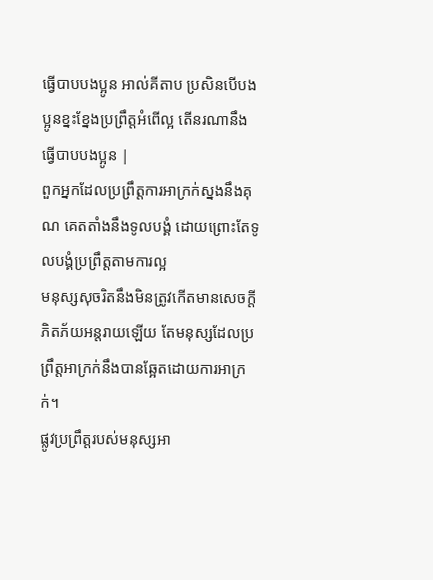ធ្វើបាបបងប្អូន អាល់គីតាប ប្រសិនបើបងប្អូនខ្នះខ្នែងប្រព្រឹត្ដអំពើល្អ តើនរណានឹងធ្វើបាបបងប្អូន |
ពួកអ្នកដែលប្រព្រឹត្តការអាក្រក់ស្នងនឹងគុណ គេតតាំងនឹងទូលបង្គំ ដោយព្រោះតែទូលបង្គំប្រព្រឹត្តតាមការល្អ
មនុស្សសុចរិតនឹងមិនត្រូវកើតមានសេចក្ដីភិតភ័យអន្តរាយឡើយ តែមនុស្សដែលប្រព្រឹត្តអាក្រក់នឹងបានឆ្អែតដោយការអាក្រក់។
ផ្លូវប្រព្រឹត្តរបស់មនុស្សអា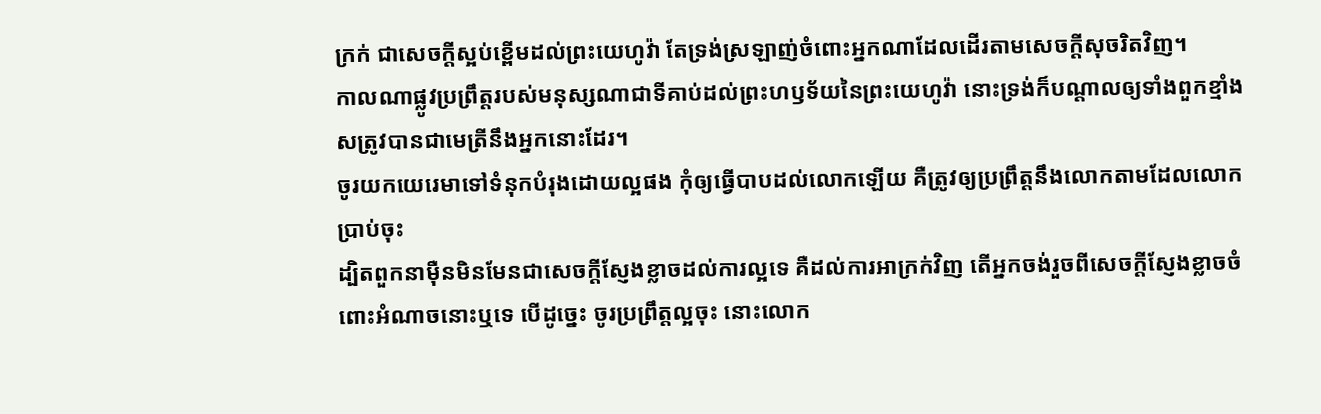ក្រក់ ជាសេចក្ដីស្អប់ខ្ពើមដល់ព្រះយេហូវ៉ា តែទ្រង់ស្រឡាញ់ចំពោះអ្នកណាដែលដើរតាមសេចក្ដីសុចរិតវិញ។
កាលណាផ្លូវប្រព្រឹត្តរបស់មនុស្សណាជាទីគាប់ដល់ព្រះហឫទ័យនៃព្រះយេហូវ៉ា នោះទ្រង់ក៏បណ្តាលឲ្យទាំងពួកខ្មាំងសត្រូវបានជាមេត្រីនឹងអ្នកនោះដែរ។
ចូរយកយេរេមាទៅទំនុកបំរុងដោយល្អផង កុំឲ្យធ្វើបាបដល់លោកឡើយ គឺត្រូវឲ្យប្រព្រឹត្តនឹងលោកតាមដែលលោកប្រាប់ចុះ
ដ្បិតពួកនាម៉ឺនមិនមែនជាសេចក្ដីស្ញែងខ្លាចដល់ការល្អទេ គឺដល់ការអាក្រក់វិញ តើអ្នកចង់រួចពីសេចក្ដីស្ញែងខ្លាចចំពោះអំណាចនោះឬទេ បើដូច្នេះ ចូរប្រព្រឹត្តល្អចុះ នោះលោក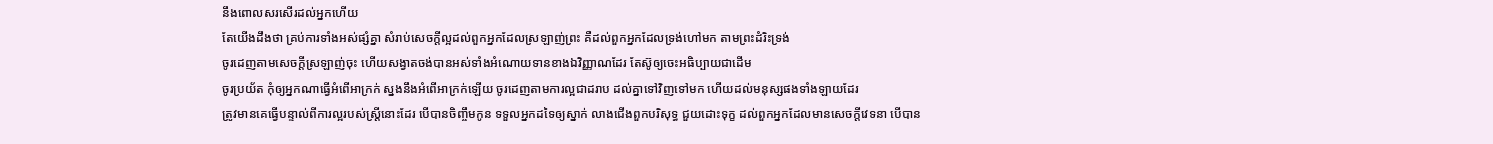នឹងពោលសរសើរដល់អ្នកហើយ
តែយើងដឹងថា គ្រប់ការទាំងអស់ផ្សំគ្នា សំរាប់សេចក្ដីល្អដល់ពួកអ្នកដែលស្រឡាញ់ព្រះ គឺដល់ពួកអ្នកដែលទ្រង់ហៅមក តាមព្រះដំរិះទ្រង់
ចូរដេញតាមសេចក្ដីស្រឡាញ់ចុះ ហើយសង្វាតចង់បានអស់ទាំងអំណោយទានខាងឯវិញ្ញាណដែរ តែស៊ូឲ្យចេះអធិប្បាយជាដើម
ចូរប្រយ័ត កុំឲ្យអ្នកណាធ្វើអំពើអាក្រក់ ស្នងនឹងអំពើអាក្រក់ឡើយ ចូរដេញតាមការល្អជាដរាប ដល់គ្នាទៅវិញទៅមក ហើយដល់មនុស្សផងទាំងឡាយដែរ
ត្រូវមានគេធ្វើបន្ទាល់ពីការល្អរបស់ស្ត្រីនោះដែរ បើបានចិញ្ចឹមកូន ទទួលអ្នកដទៃឲ្យស្នាក់ លាងជើងពួកបរិសុទ្ធ ជួយដោះទុក្ខ ដល់ពួកអ្នកដែលមានសេចក្ដីវេទនា បើបាន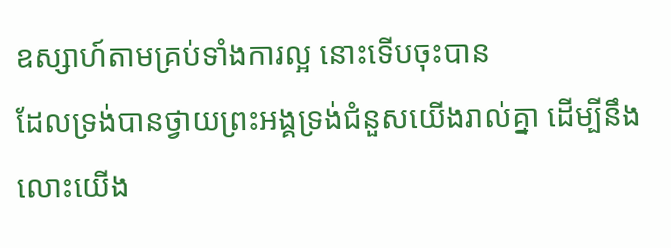ឧស្សាហ៍តាមគ្រប់ទាំងការល្អ នោះទើបចុះបាន
ដែលទ្រង់បានថ្វាយព្រះអង្គទ្រង់ជំនួសយើងរាល់គ្នា ដើម្បីនឹងលោះយើង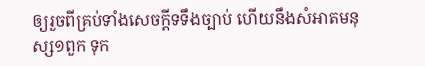ឲ្យរួចពីគ្រប់ទាំងសេចក្ដីទទឹងច្បាប់ ហើយនឹងសំអាតមនុស្ស១ពួក ទុក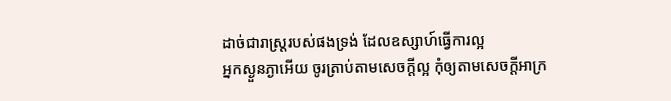ដាច់ជារាស្ត្ររបស់ផងទ្រង់ ដែលឧស្សាហ៍ធ្វើការល្អ
អ្នកស្ងួនភ្ងាអើយ ចូរត្រាប់តាមសេចក្ដីល្អ កុំឲ្យតាមសេចក្ដីអាក្រ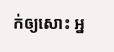ក់ឲ្យសោះ អ្ន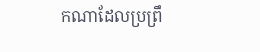កណាដែលប្រព្រឹ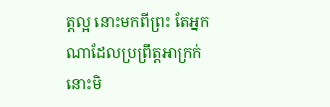ត្តល្អ នោះមកពីព្រះ តែអ្នកណាដែលប្រព្រឹត្តអាក្រក់ នោះមិ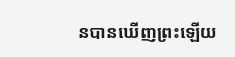នបានឃើញព្រះឡើយ